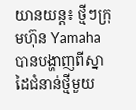យានយន្ដ៖ ថ្មីៗក្រុមហ៊ុន Yamaha បានបង្ហាញពីស្នាដៃជំនាន់ថ្មីមួយ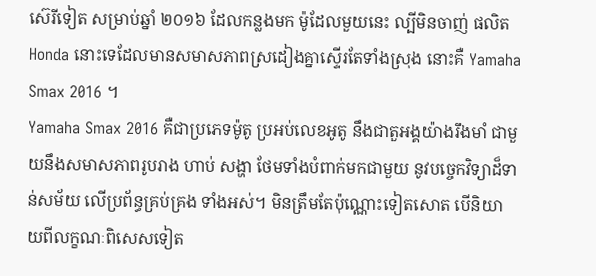ស៊េរីទៀត សម្រាប់ឆ្នាំ ២០១៦ ដែលកន្លងមក ម៉ូដែលមួយនេះ ល្បីមិនចាញ់ ផលិត Honda នោះទេដែលមានសមាសភាពស្រដៀងគ្នាស្ទើរតែទាំងស្រុង នោះគឺ Yamaha Smax 2016 ។
Yamaha Smax 2016 គឺជាប្រភេទម៉ូតូ ប្រអប់លេខអូតូ នឹងជាតួអង្គយ៉ាងរឹងមាំ ជាមួយនឹងសមាសភាពរូបរាង ហាប់ សង្ហា ថែមទាំងបំពាក់មកជាមួយ នូវបច្ចេកវិទ្យាដ៏ទាន់សម័យ លើប្រព័ន្ធគ្រប់គ្រង ទាំងអស់។ មិនត្រឹមតែប៉ុណ្ណោះទៀតសោត បើនិយាយពីលក្ខណៈពិសេសទៀត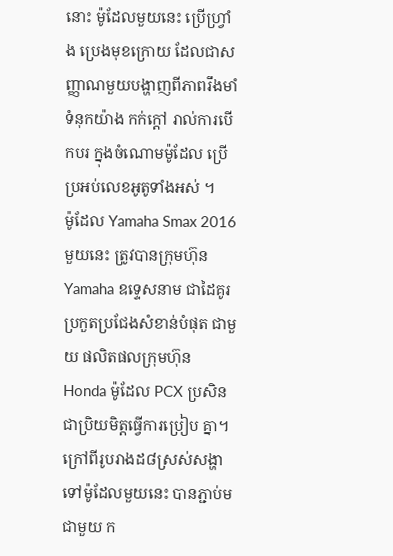នោះ ម៉ូដែលមួយនេះ ប្រើហ្វ្រាំង ប្រេងមុខក្រោយ ដែលជាសញ្ញាណមួយបង្ហាញពីភាពរឹងមាំ ទំនុកយ៉ាង កក់ក្ដៅ រាល់ការបើកបរ ក្នុងចំណោមម៉ូដែល ប្រើប្រអប់លេខអូតូទាំងអស់ ។
ម៉ូដែល Yamaha Smax 2016 មួយនេះ ត្រូវបានក្រុមហ៊ុន Yamaha ឧទ្ទេសនាម ជាដៃគូរប្រកួតប្រជែងសំខាន់បំផុត ជាមួយ ផលិតផលក្រុមហ៊ុន Honda ម៉ូដែល PCX ប្រសិនជាប្រិយមិត្ដធ្វើការប្រៀប គ្នា។
ក្រៅពីរូបរាងដ៨ស្រស់សង្ហាទៅម៉ូដែលមួយនេះ បានភ្ជាប់មជាមួយ ក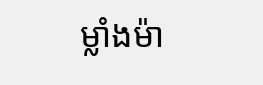ម្លាំងម៉ា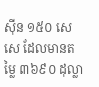ស៊ីន ១៥០ សេសេ ដែលមានតម្លៃ ៣៦៩០ ដុល្លា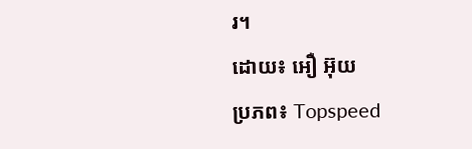រ។
ដោយ៖ អឿ អ៊ុយ
ប្រភព៖ Topspeed